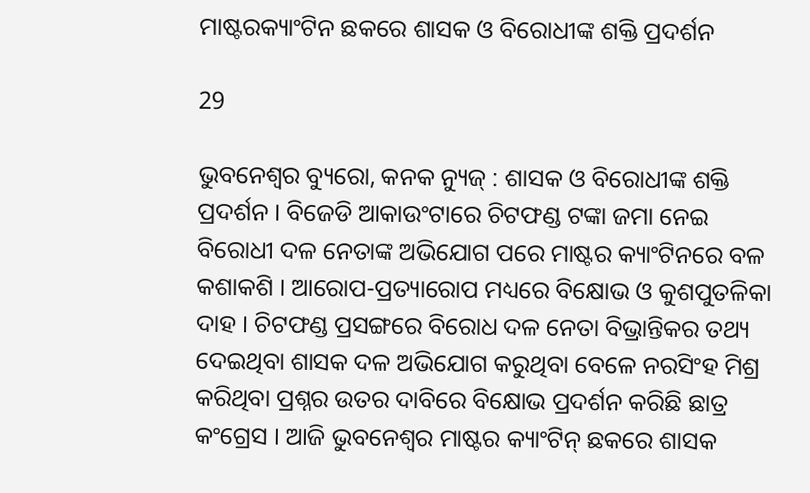ମାଷ୍ଟରକ୍ୟାଂଟିନ ଛକରେ ଶାସକ ଓ ବିରୋଧୀଙ୍କ ଶକ୍ତି ପ୍ରଦର୍ଶନ

29

ଭୁବନେଶ୍ୱର ବ୍ୟୁରୋ, କନକ ନ୍ୟୁଜ୍ : ଶାସକ ଓ ବିରୋଧୀଙ୍କ ଶକ୍ତି ପ୍ରଦର୍ଶନ । ବିଜେଡି ଆକାଉଂଟାରେ ଚିଟଫଣ୍ଡ ଟଙ୍କା ଜମା ନେଇ ବିରୋଧୀ ଦଳ ନେତାଙ୍କ ଅଭିଯୋଗ ପରେ ମାଷ୍ଟର କ୍ୟାଂଟିନରେ ବଳ କଶାକଶି । ଆରୋପ-ପ୍ରତ୍ୟାରୋପ ମଧ୍ୟରେ ବିକ୍ଷୋଭ ଓ କୁଶପୁତଳିକା ଦାହ । ଚିଟଫଣ୍ଡ ପ୍ରସଙ୍ଗରେ ବିରୋଧ ଦଳ ନେତା ବିଭ୍ରାନ୍ତିକର ତଥ୍ୟ ଦେଇଥିବା ଶାସକ ଦଳ ଅଭିଯୋଗ କରୁଥିବା ବେଳେ ନରସିଂହ ମିଶ୍ର କରିଥିବା ପ୍ରଶ୍ନର ଉତର ଦାବିରେ ବିକ୍ଷୋଭ ପ୍ରଦର୍ଶନ କରିଛି ଛାତ୍ର କଂଗ୍ରେସ । ଆଜି ଭୁବନେଶ୍ୱର ମାଷ୍ଟର କ୍ୟାଂଟିନ୍ ଛକରେ ଶାସକ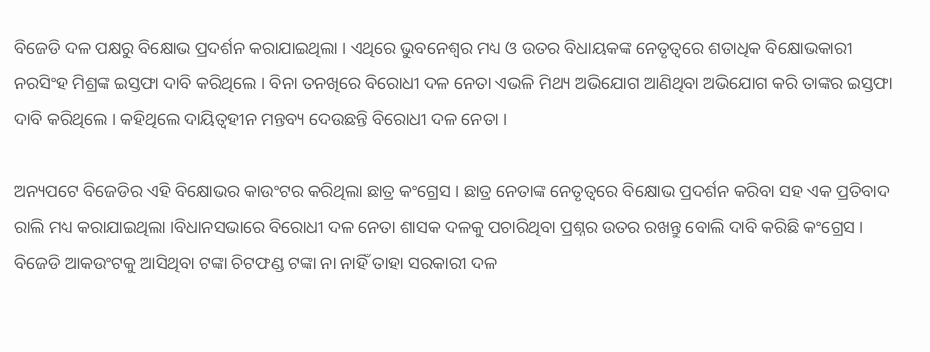ବିଜେଡି ଦଳ ପକ୍ଷରୁ ବିକ୍ଷୋଭ ପ୍ରଦର୍ଶନ କରାଯାଇଥିଲା । ଏଥିରେ ଭୁବନେଶ୍ୱର ମଧ୍ୟ ଓ ଉତର ବିଧାୟକଙ୍କ ନେତୃତ୍ୱରେ ଶତାଧିକ ବିକ୍ଷୋଭକାରୀ ନରସିଂହ ମିଶ୍ରଙ୍କ ଇସ୍ତଫା ଦାବି କରିଥିଲେ । ବିନା ତନଖିରେ ବିରୋଧୀ ଦଳ ନେତା ଏଭଳି ମିଥ୍ୟ ଅଭିଯୋଗ ଆଣିଥିବା ଅଭିଯୋଗ କରି ତାଙ୍କର ଇସ୍ତଫା ଦାବି କରିଥିଲେ । କହିଥିଲେ ଦାୟିତ୍ୱହୀନ ମନ୍ତବ୍ୟ ଦେଉଛନ୍ତି ବିରୋଧୀ ଦଳ ନେତା ।

ଅନ୍ୟପଟେ ବିଜେଡିର ଏହି ବିକ୍ଷୋଭର କାଉଂଟର କରିଥିଲା ଛାତ୍ର କଂଗ୍ରେସ । ଛାତ୍ର ନେତାଙ୍କ ନେତୃତ୍ୱରେ ବିକ୍ଷୋଭ ପ୍ରଦର୍ଶନ କରିବା ସହ ଏକ ପ୍ରତିବାଦ ରାଲି ମଧ୍ୟ କରାଯାଇଥିଲା ।ବିଧାନସଭାରେ ବିରୋଧୀ ଦଳ ନେତା ଶାସକ ଦଳକୁ ପଚାରିଥିବା ପ୍ରଶ୍ନର ଉତର ରଖନ୍ତୁ ବୋଲି ଦାବି କରିଛି କଂଗ୍ରେସ । ବିଜେଡି ଆକଉଂଟକୁ ଆସିଥିବା ଟଙ୍କା ଚିଟଫଣ୍ଡ ଟଙ୍କା ନା ନାହିଁ ତାହା ସରକାରୀ ଦଳ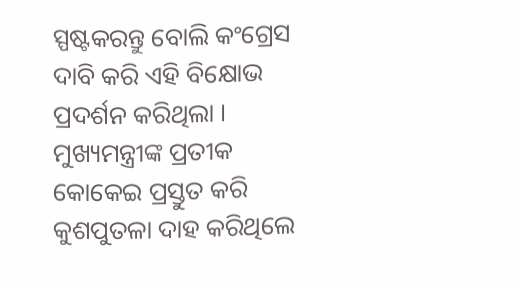ସ୍ପଷ୍ଟକରନ୍ତୁ ବୋଲି କଂଗ୍ରେସ ଦାବି କରି ଏହି ବିକ୍ଷୋଭ ପ୍ରଦର୍ଶନ କରିଥିଲା । ମୁଖ୍ୟମନ୍ତ୍ରୀଙ୍କ ପ୍ରତୀକ କୋକେଇ ପ୍ରସ୍ତୁତ କରି କୁଶପୁତଳା ଦାହ କରିଥିଲେ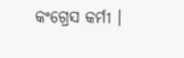କଂଗ୍ରେସ କର୍ମୀ ।